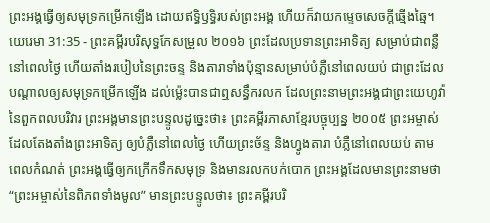ព្រះអង្គធ្វើឲ្យសមុទ្រកម្រើកឡើង ដោយឥទ្ធិឫទ្ធិរបស់ព្រះអង្គ ហើយក៏វាយកម្ទេចសេចក្ដីឆ្មើងឆ្មៃ។
យេរេមា 31:35 - ព្រះគម្ពីរបរិសុទ្ធកែសម្រួល ២០១៦ ព្រះដែលប្រទានព្រះអាទិត្យ សម្រាប់ជាពន្លឺនៅពេលថ្ងៃ ហើយតាំងរបៀបនៃព្រះចន្ទ និងតារាទាំងប៉ុន្មានសម្រាប់បំភ្លឺនៅពេលយប់ ជាព្រះដែលបណ្ដាលឲ្យសមុទ្រកម្រើកឡើង ដល់ម៉្លេះបានជាឮសន្ធឹករលក ដែលព្រះនាមព្រះអង្គជាព្រះយេហូវ៉ានៃពួកពលបរិវារ ព្រះអង្គមានព្រះបន្ទូលដូច្នេះថា៖ ព្រះគម្ពីរភាសាខ្មែរបច្ចុប្បន្ន ២០០៥ ព្រះអម្ចាស់ដែលតែងតាំងព្រះអាទិត្យ ឲ្យបំភ្លឺនៅពេលថ្ងៃ ហើយព្រះច័ន្ទ និងហ្វូងតារា បំភ្លឺនៅពេលយប់ តាមពេលកំណត់ ព្រះអង្គធ្វើឲ្យកក្រើកទឹកសមុទ្រ និងមានរលកបក់បោក ព្រះអង្គដែលមានព្រះនាមថា “ព្រះអម្ចាស់នៃពិភពទាំងមូល” មានព្រះបន្ទូលថា៖ ព្រះគម្ពីរបរិ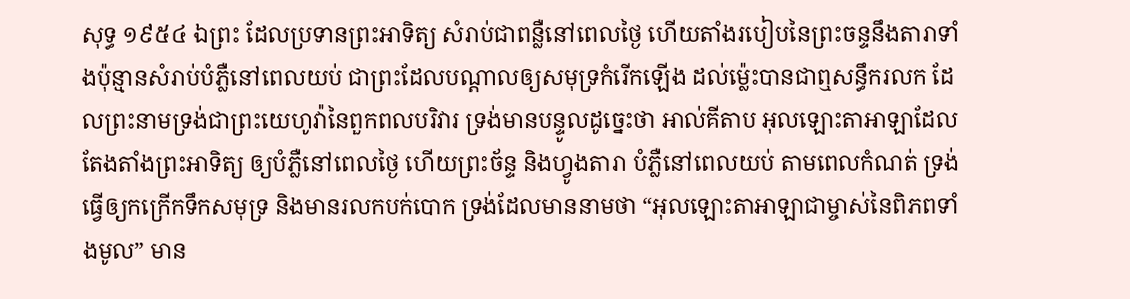សុទ្ធ ១៩៥៤ ឯព្រះ ដែលប្រទានព្រះអាទិត្យ សំរាប់ជាពន្លឺនៅពេលថ្ងៃ ហើយតាំងរបៀបនៃព្រះចន្ទនឹងតារាទាំងប៉ុន្មានសំរាប់បំភ្លឺនៅពេលយប់ ជាព្រះដែលបណ្តាលឲ្យសមុទ្រកំរើកឡើង ដល់ម៉្លេះបានជាឮសន្ធឹករលក ដែលព្រះនាមទ្រង់ជាព្រះយេហូវ៉ានៃពួកពលបរិវារ ទ្រង់មានបន្ទូលដូច្នេះថា អាល់គីតាប អុលឡោះតាអាឡាដែលតែងតាំងព្រះអាទិត្យ ឲ្យបំភ្លឺនៅពេលថ្ងៃ ហើយព្រះច័ន្ទ និងហ្វូងតារា បំភ្លឺនៅពេលយប់ តាមពេលកំណត់ ទ្រង់ធ្វើឲ្យកក្រើកទឹកសមុទ្រ និងមានរលកបក់បោក ទ្រង់ដែលមាននាមថា “អុលឡោះតាអាឡាជាម្ចាស់នៃពិភពទាំងមូល” មាន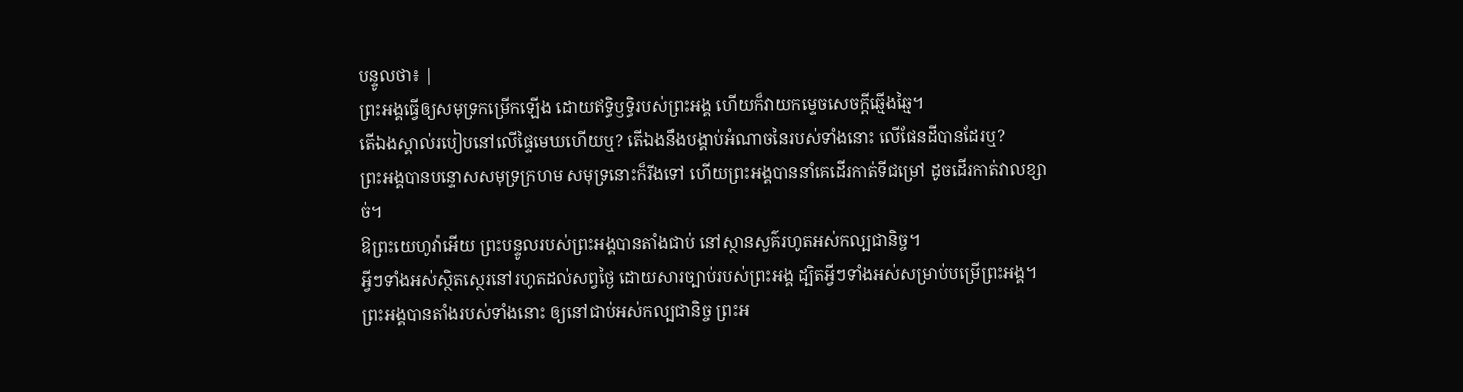បន្ទូលថា៖ |
ព្រះអង្គធ្វើឲ្យសមុទ្រកម្រើកឡើង ដោយឥទ្ធិឫទ្ធិរបស់ព្រះអង្គ ហើយក៏វាយកម្ទេចសេចក្ដីឆ្មើងឆ្មៃ។
តើឯងស្គាល់របៀបនៅលើផ្ទៃមេឃហើយឬ? តើឯងនឹងបង្គាប់អំណាចនៃរបស់ទាំងនោះ លើផែនដីបានដែរឬ?
ព្រះអង្គបានបន្ទោសសមុទ្រក្រហម សមុទ្រនោះក៏រីងទៅ ហើយព្រះអង្គបាននាំគេដើរកាត់ទីជម្រៅ ដូចដើរកាត់វាលខ្សាច់។
ឱព្រះយេហូវ៉ាអើយ ព្រះបន្ទូលរបស់ព្រះអង្គបានតាំងជាប់ នៅស្ថានសួគ៌រហូតអស់កល្បជានិច្ច។
អ្វីៗទាំងអស់ស្ថិតស្ថេរនៅរហូតដល់សព្វថ្ងៃ ដោយសារច្បាប់របស់ព្រះអង្គ ដ្បិតអ្វីៗទាំងអស់សម្រាប់បម្រើព្រះអង្គ។
ព្រះអង្គបានតាំងរបស់ទាំងនោះ ឲ្យនៅជាប់អស់កល្បជានិច្ច ព្រះអ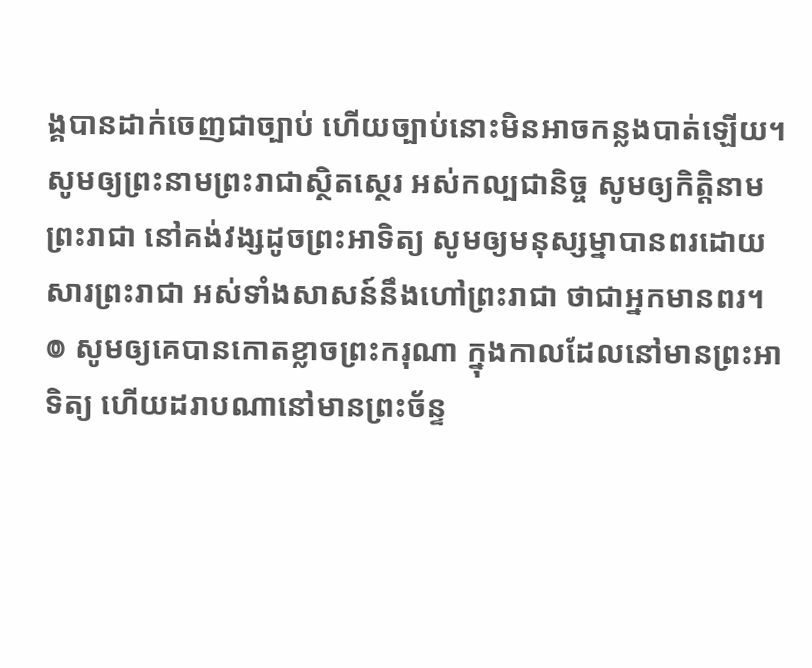ង្គបានដាក់ចេញជាច្បាប់ ហើយច្បាប់នោះមិនអាចកន្លងបាត់ឡើយ។
សូមឲ្យព្រះនាមព្រះរាជាស្ថិតស្ថេរ អស់កល្បជានិច្ច សូមឲ្យកិត្តិនាមព្រះរាជា នៅគង់វង្សដូចព្រះអាទិត្យ សូមឲ្យមនុស្សម្នាបានពរដោយសារព្រះរាជា អស់ទាំងសាសន៍នឹងហៅព្រះរាជា ថាជាអ្នកមានពរ។
៙ សូមឲ្យគេបានកោតខ្លាចព្រះករុណា ក្នុងកាលដែលនៅមានព្រះអាទិត្យ ហើយដរាបណានៅមានព្រះច័ន្ទ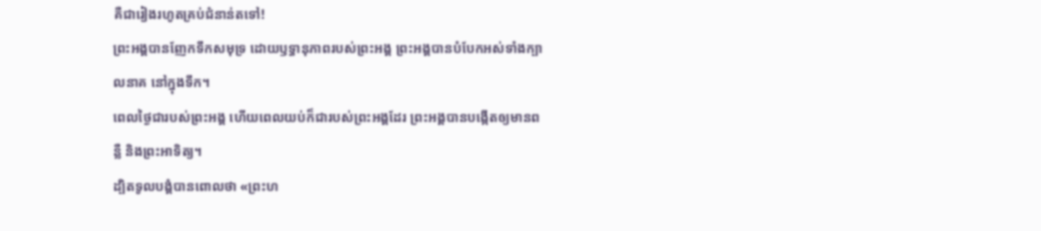គឺជារៀងរហូតគ្រប់ជំនាន់តទៅ!
ព្រះអង្គបានញែកទឹកសមុទ្រ ដោយឫទ្ធានុភាពរបស់ព្រះអង្គ ព្រះអង្គបានបំបែកអស់ទាំងក្បាលនាគ នៅក្នុងទឹក។
ពេលថ្ងៃជារបស់ព្រះអង្គ ហើយពេលយប់ក៏ជារបស់ព្រះអង្គដែរ ព្រះអង្គបានបង្កើតឲ្យមានពន្លឺ និងព្រះអាទិត្យ។
ដ្បិតទូលបង្គំបានពោលថា «ព្រះហ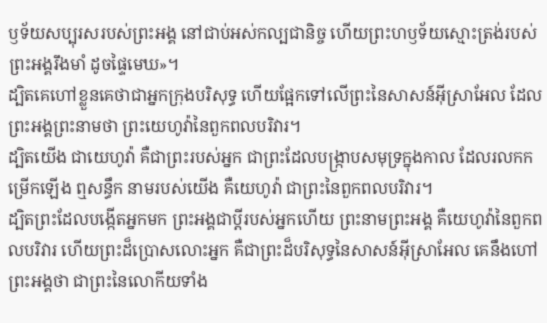ឫទ័យសប្បុរសរបស់ព្រះអង្គ នៅជាប់អស់កល្បជានិច្ច ហើយព្រះហឫទ័យស្មោះត្រង់របស់ព្រះអង្គរឹងមាំ ដូចផ្ទៃមេឃ»។
ដ្បិតគេហៅខ្លួនគេថាជាអ្នកក្រុងបរិសុទ្ធ ហើយផ្អែកទៅលើព្រះនៃសាសន៍អ៊ីស្រាអែល ដែលព្រះអង្គព្រះនាមថា ព្រះយេហូវ៉ានៃពួកពលបរិវារ។
ដ្បិតយើង ជាយេហូវ៉ា គឺជាព្រះរបស់អ្នក ជាព្រះដែលបង្ក្រាបសមុទ្រក្នុងកាល ដែលរលកកម្រើកឡើង ឮសន្ធឹក នាមរបស់យើង គឺយេហូវ៉ា ជាព្រះនៃពួកពលបរិវារ។
ដ្បិតព្រះដែលបង្កើតអ្នកមក ព្រះអង្គជាប្តីរបស់អ្នកហើយ ព្រះនាមព្រះអង្គ គឺយេហូវ៉ានៃពួកពលបរិវារ ហើយព្រះដ៏ប្រោសលោះអ្នក គឺជាព្រះដ៏បរិសុទ្ធនៃសាសន៍អ៊ីស្រាអែល គេនឹងហៅព្រះអង្គថា ជាព្រះនៃលោកីយទាំង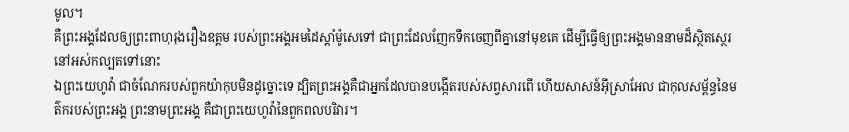មូល។
គឺព្រះអង្គដែលឲ្យព្រះពាហុរុងរឿងឧត្តម របស់ព្រះអង្គអមដៃស្តាំម៉ូសេទៅ ជាព្រះដែលញែកទឹកចេញពីគ្នានៅមុខគេ ដើម្បីធ្វើឲ្យព្រះអង្គមាននាមដ៏ស្ថិតស្ថេរនៅអស់កល្បតទៅនោះ
ឯព្រះយេហូវ៉ា ជាចំណែករបស់ពួកយ៉ាកុបមិនដូច្នោះទេ ដ្បិតព្រះអង្គគឺជាអ្នកដែលបានបង្កើតរបស់សព្វសារពើ ហើយសាសន៍អ៊ីស្រាអែល ជាកុលសម្ព័ន្ធនៃមត៌ករបស់ព្រះអង្គ ព្រះនាមព្រះអង្គ គឺជាព្រះយេហូវ៉ានៃពួកពលបរិវារ។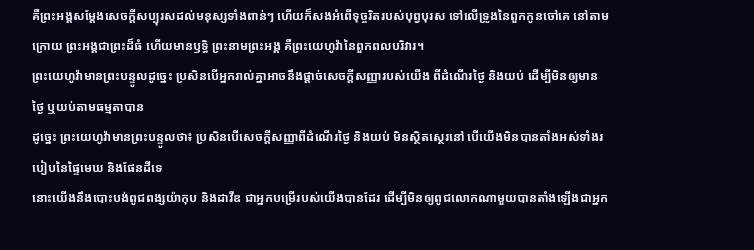គឺព្រះអង្គសម្ដែងសេចក្ដីសប្បុរសដល់មនុស្សទាំងពាន់ៗ ហើយក៏សងអំពើទុច្ចរិតរបស់បុព្វបុរស ទៅលើទ្រូងនៃពួកកូនចៅគេ នៅតាមក្រោយ ព្រះអង្គជាព្រះដ៏ធំ ហើយមានឫទ្ធិ ព្រះនាមព្រះអង្គ គឺព្រះយេហូវ៉ានៃពួកពលបរិវារ។
ព្រះយេហូវ៉ាមានព្រះបន្ទូលដូច្នេះ ប្រសិនបើអ្នករាល់គ្នាអាចនឹងផ្តាច់សេចក្ដីសញ្ញារបស់យើង ពីដំណើរថ្ងៃ និងយប់ ដើម្បីមិនឲ្យមានថ្ងៃ ឬយប់តាមធម្មតាបាន
ដូច្នេះ ព្រះយេហូវ៉ាមានព្រះបន្ទូលថា៖ ប្រសិនបើសេចក្ដីសញ្ញាពីដំណើរថ្ងៃ និងយប់ មិនស្ថិតស្ថេរនៅ បើយើងមិនបានតាំងអស់ទាំងរបៀបនៃផ្ទៃមេឃ និងផែនដីទេ
នោះយើងនឹងបោះបង់ពូជពង្សយ៉ាកុប និងដាវីឌ ជាអ្នកបម្រើរបស់យើងបានដែរ ដើម្បីមិនឲ្យពូជលោកណាមួយបានតាំងឡើងជាអ្នក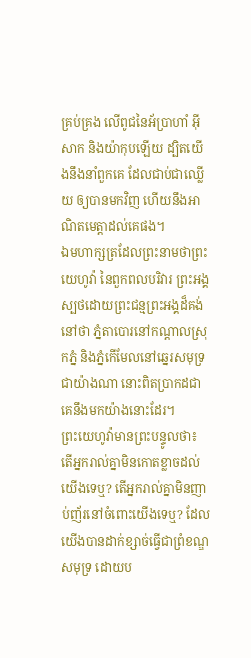គ្រប់គ្រង លើពូជនៃអ័ប្រាហាំ អ៊ីសាក និងយ៉ាកុបឡើយ ដ្បិតយើងនឹងនាំពួកគេ ដែលជាប់ជាឈ្លើយ ឲ្យបានមកវិញ ហើយនឹងអាណិតមេត្តាដល់គេផង។
ឯមហាក្សត្រដែលព្រះនាមថាព្រះយេហូវ៉ា នៃពួកពលបរិវារ ព្រះអង្គស្បថដោយព្រះជន្មព្រះអង្គដ៏គង់នៅថា ភ្នំតាបោរនៅកណ្ដាលស្រុកភ្នំ និងភ្នំកើមែលនៅឆ្នេរសមុទ្រជាយ៉ាងណា នោះពិតប្រាកដជាគេនឹងមកយ៉ាងនោះដែរ។
ព្រះយេហូវ៉ាមានព្រះបន្ទូលថា៖ តើអ្នករាល់គ្នាមិនកោតខ្លាចដល់យើងទេឬ? តើអ្នករាល់គ្នាមិនញាប់ញ័រនៅចំពោះយើងទេឬ? ដែលយើងបានដាក់ខ្សាច់ធ្វើជាព្រំខណ្ឌសមុទ្រ ដោយប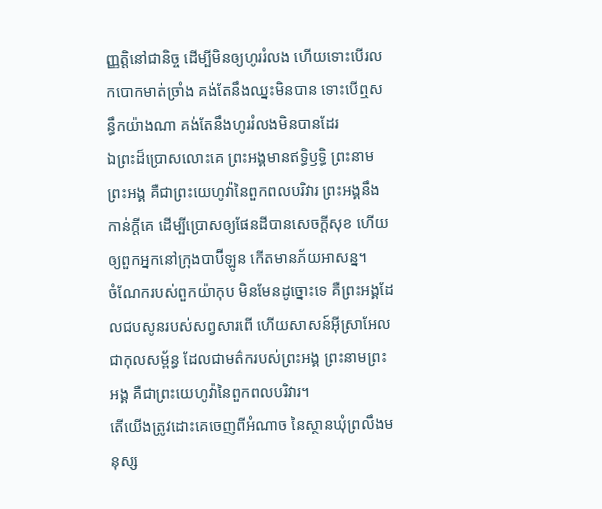ញ្ញត្តិនៅជានិច្ច ដើម្បីមិនឲ្យហូររំលង ហើយទោះបើរលកបោកមាត់ច្រាំង គង់តែនឹងឈ្នះមិនបាន ទោះបើឮសន្ធឹកយ៉ាងណា គង់តែនឹងហូររំលងមិនបានដែរ
ឯព្រះដ៏ប្រោសលោះគេ ព្រះអង្គមានឥទ្ធិឫទ្ធិ ព្រះនាមព្រះអង្គ គឺជាព្រះយេហូវ៉ានៃពួកពលបរិវារ ព្រះអង្គនឹងកាន់ក្ដីគេ ដើម្បីប្រោសឲ្យផែនដីបានសេចក្ដីសុខ ហើយឲ្យពួកអ្នកនៅក្រុងបាប៊ីឡូន កើតមានភ័យអាសន្ន។
ចំណែករបស់ពួកយ៉ាកុប មិនមែនដូច្នោះទេ គឺព្រះអង្គដែលជបសូនរបស់សព្វសារពើ ហើយសាសន៍អ៊ីស្រាអែលជាកុលសម្ព័ន្ធ ដែលជាមត៌ករបស់ព្រះអង្គ ព្រះនាមព្រះអង្គ គឺជាព្រះយេហូវ៉ានៃពួកពលបរិវារ។
តើយើងត្រូវដោះគេចេញពីអំណាច នៃស្ថានឃុំព្រលឹងមនុស្ស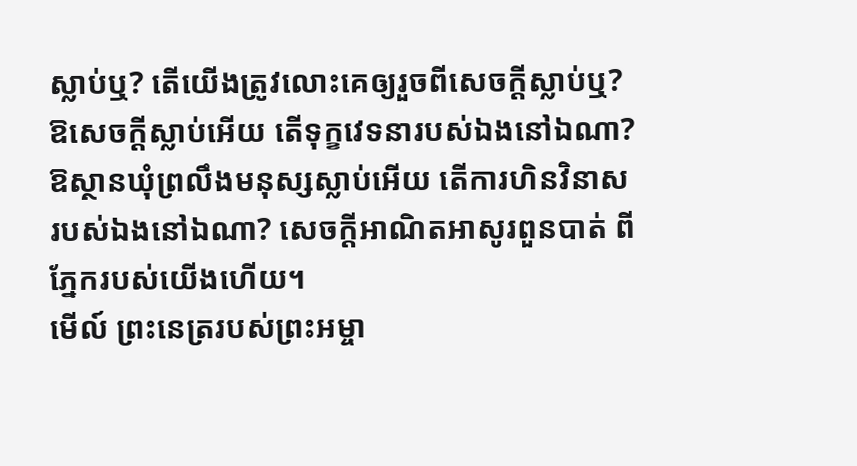ស្លាប់ឬ? តើយើងត្រូវលោះគេឲ្យរួចពីសេចក្ដីស្លាប់ឬ? ឱសេចក្ដីស្លាប់អើយ តើទុក្ខវេទនារបស់ឯងនៅឯណា? ឱស្ថានឃុំព្រលឹងមនុស្សស្លាប់អើយ តើការហិនវិនាសរបស់ឯងនៅឯណា? សេចក្ដីអាណិតអាសូរពួនបាត់ ពីភ្នែករបស់យើងហើយ។
មើល៍ ព្រះនេត្ររបស់ព្រះអម្ចា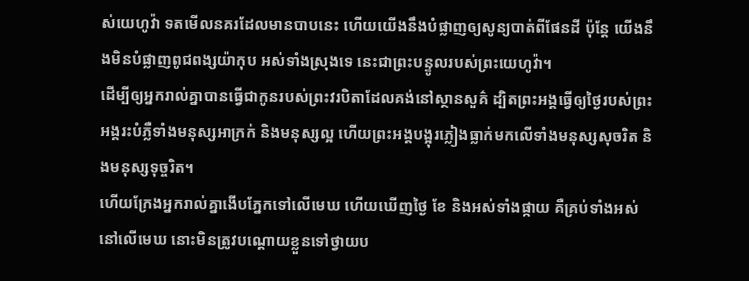ស់យេហូវ៉ា ទតមើលនគរដែលមានបាបនេះ ហើយយើងនឹងបំផ្លាញឲ្យសូន្យបាត់ពីផែនដី ប៉ុន្ដែ យើងនឹងមិនបំផ្លាញពូជពង្សយ៉ាកុប អស់ទាំងស្រុងទេ នេះជាព្រះបន្ទូលរបស់ព្រះយេហូវ៉ា។
ដើម្បីឲ្យអ្នករាល់គ្នាបានធ្វើជាកូនរបស់ព្រះវរបិតាដែលគង់នៅស្ថានសួគ៌ ដ្បិតព្រះអង្គធ្វើឲ្យថ្ងៃរបស់ព្រះអង្គរះបំភ្លឺទាំងមនុស្សអាក្រក់ និងមនុស្សល្អ ហើយព្រះអង្គបង្អុរភ្លៀងធ្លាក់មកលើទាំងមនុស្សសុចរិត និងមនុស្សទុច្ចរិត។
ហើយក្រែងអ្នករាល់គ្នាងើបភ្នែកទៅលើមេឃ ហើយឃើញថ្ងៃ ខែ និងអស់ទាំងផ្កាយ គឺគ្រប់ទាំងអស់នៅលើមេឃ នោះមិនត្រូវបណ្ដោយខ្លួនទៅថ្វាយប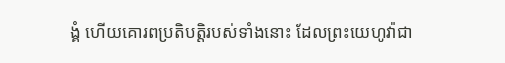ង្គំ ហើយគោរពប្រតិបត្តិរបស់ទាំងនោះ ដែលព្រះយេហូវ៉ាជា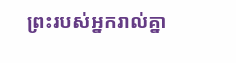ព្រះរបស់អ្នករាល់គ្នា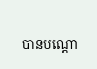បានបណ្ដោ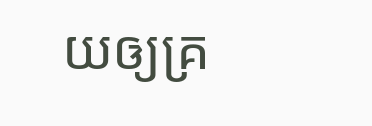យឲ្យគ្រ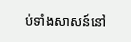ប់ទាំងសាសន៍នៅ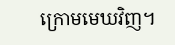ក្រោមមេឃវិញ។